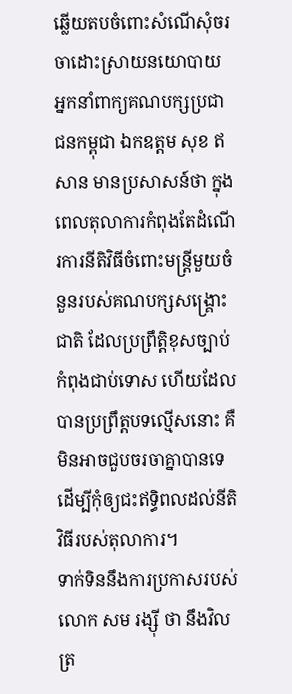ឆ្លើយតបចំពោះសំណើសុំចរចាដោះស្រាយនយោបាយ អ្នកនាំពាក្យគណបក្សប្រជាជនកម្ពុជា ឯកឧត្តម សុខ ឥសាន មានប្រសាសន៍ថា ក្នុងពេលតុលាការកំពុងតែដំណើរការនីតិវិធីចំពោះមន្ត្រីមួយចំនួនរបស់គណបក្សសង្គ្រោះជាតិ ដែលប្រព្រឹត្តិខុសច្បាប់ កំពុងជាប់ទោស ហើយដែលបានប្រព្រឹត្តបទល្មើសនោះ គឺមិនអាចជួបចរចាគ្នាបានទេ ដើម្បីកុំឲ្យជះឥទ្ធិពលដល់នីតិវិធីរបស់តុលាការ។
ទាក់ទិននឹងការប្រកាសរបស់ លោក សម រង្ស៊ី ថា នឹងវិលត្រ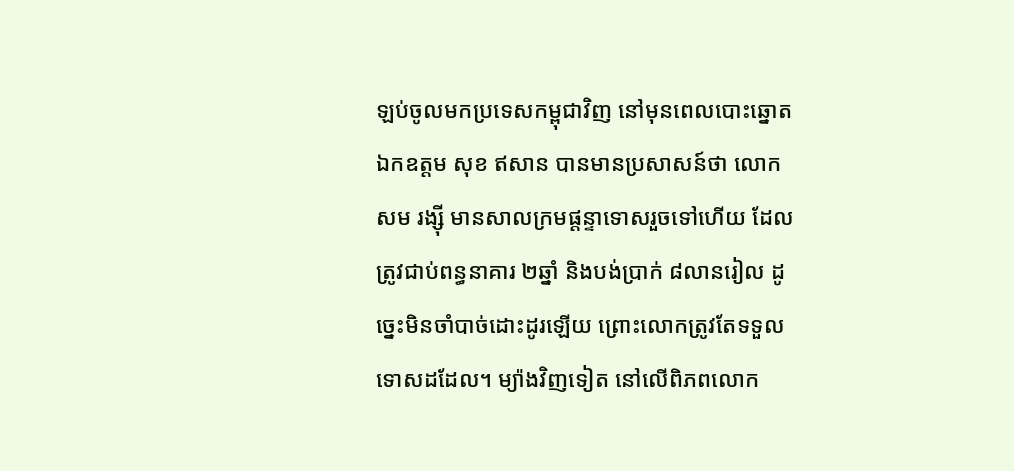ឡប់ចូលមកប្រទេសកម្ពុជាវិញ នៅមុនពេលបោះឆ្នោត ឯកឧត្តម សុខ ឥសាន បានមានប្រសាសន៍ថា លោក សម រង្ស៊ី មានសាលក្រមផ្ដន្ទាទោសរួចទៅហើយ ដែលត្រូវជាប់ពន្ធនាគារ ២ឆ្នាំ និងបង់ប្រាក់ ៨លានរៀល ដូច្នេះមិនចាំបាច់ដោះដូរឡើយ ព្រោះលោកត្រូវតែទទួលទោសដដែល។ ម្យ៉ាងវិញទៀត នៅលើពិភពលោក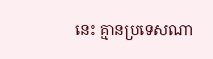នេះ គ្មានប្រទេសណា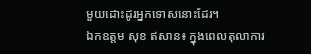មួយដោះដូរអ្នកទោសនោះដែរ។
ឯកឧត្តម សុខ ឥសាន៖ ក្នុងពេលតុលាការ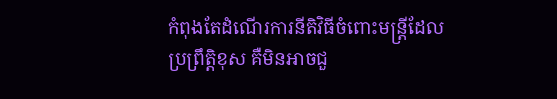កំពុងតែដំណើរការនីតិវិធីចំពោះមន្រ្តីដែលប្រព្រឹត្តិខុស គឺមិនអាចជួ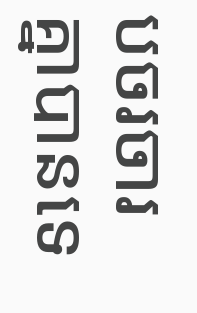បចរចារគ្នាបានទេ